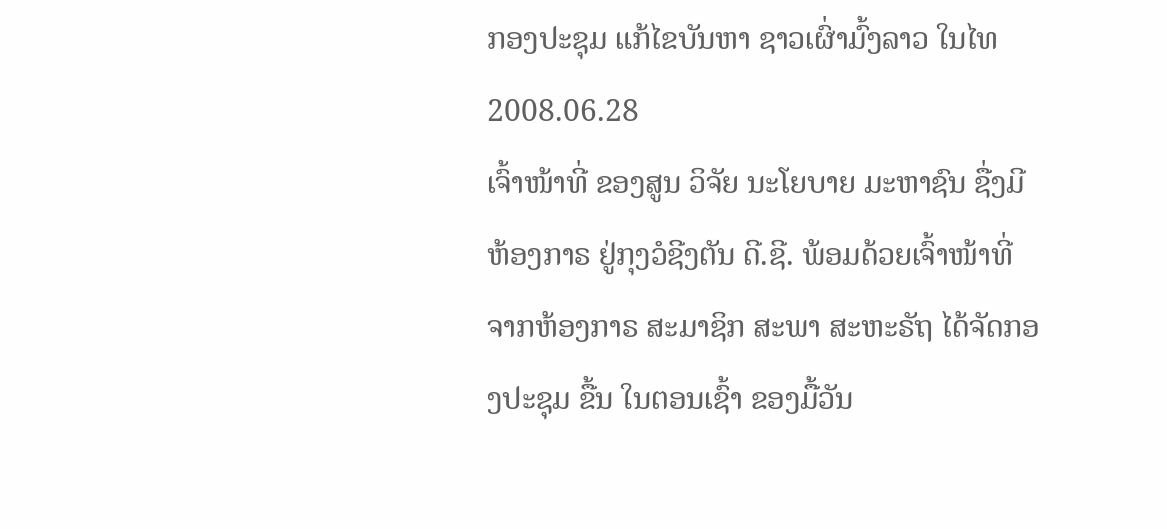ກອງປະຊຸມ ແກ້ໄຂບັນຫາ ຊາວເຜົ່າມົ້ງລາວ ໃນໄທ
2008.06.28
ເຈົ້າໜ້າທີ່ ຂອງສູນ ວິຈັຍ ນະໂຍບາຍ ມະຫາຊົນ ຊື່ງມີຫ້ອງກາຣ ຢູ່ກຸງວໍຊີງຕັນ ດີ.ຊີ. ພ້ອມດ້ວຍເຈົ້າໜ້າທີ່ ຈາກຫ້ອງກາຣ ສະມາຊິກ ສະພາ ສະຫະຣັຖ ໄດ້ຈັດກອງປະຊຸມ ຂື້ນ ໃນຕອນເຊົ້າ ຂອງມື້ວັນ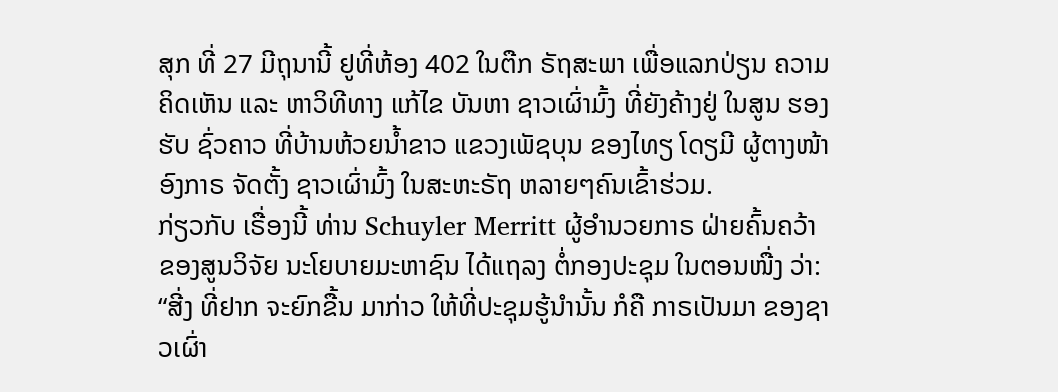ສຸກ ທີ່ 27 ມີຖຸນານີ້ ຢູທີ່ຫ້ອງ 402 ໃນຕືກ ຣັຖສະພາ ເພື່ອແລກປ່ຽນ ຄວາມຄິດເຫັນ ແລະ ຫາວິທີທາງ ແກ້ໄຂ ບັນຫາ ຊາວເຜົ່າມົ້ງ ທີ່ຍັງຄ້າງຢູ່ ໃນສູນ ຮອງຮັບ ຊົ່ວຄາວ ທີ່ບ້ານຫ້ວຍນ້ຳຂາວ ແຂວງເພັຊບຸນ ຂອງໄທຽ ໂດຽມີ ຜູ້ຕາງໜ້າ ອົງກາຣ ຈັດຕັ້ງ ຊາວເຜົ່າມົ້ງ ໃນສະຫະຣັຖ ຫລາຍໆຄົນເຂົ້າຮ່ວມ.
ກ່ຽວກັບ ເຣື່ອງນີ້ ທ່ານ Schuyler Merritt ຜູ້ອຳນວຍກາຣ ຝ່າຍຄົ້ນຄວ້າ ຂອງສູນວິຈັຍ ນະໂຍບາຍມະຫາຊົນ ໄດ້ແຖລງ ຕໍ່ກອງປະຊຸມ ໃນຕອນໜື່ງ ວ່າ:
“ສີ່ງ ທີ່ຢາກ ຈະຍົກຂື້ນ ມາກ່າວ ໃຫ້ທີ່ປະຊຸມຮູ້ນຳນັ້ນ ກໍຄື ກາຣເປັນມາ ຂອງຊາວເຜົ່າ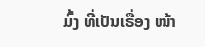ມົ້ງ ທີ່ເປັນເຣື່ອງ ໜ້າ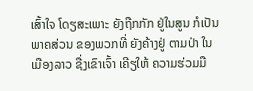ເສົ້າໃຈ ໂດຽສະເພາະ ຍັງຖືກກັກ ຢູ່ໃນສູນ ກໍເປັນພາຄສ່ວນ ຂອງພວກທີ່ ຍັງຄ້າງຢູ່ ຕາມປ່າ ໃນເມືອງລາວ ຊື່ງເຂົາເຈົ້າ ເຄີຽໃຫ້ ຄວາມຮ່ວມມື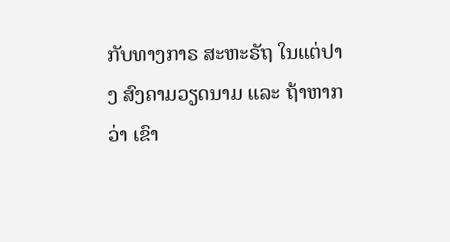ກັບທາງກາຣ ສະຫະຣັຖ ໃນແຕ່ປາງ ສົງຄາມວຽດນາມ ແລະ ຖ້າຫາກວ່າ ເຂົາ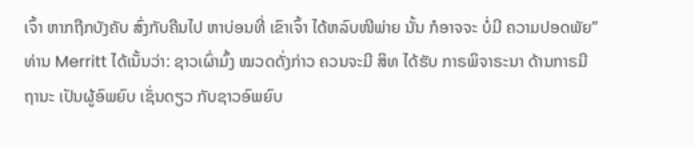ເຈົ້າ ຫາກຖືກບັງຄັບ ສົ່ງກັບຄືນໄປ ຫາບ່ອນທີ່ ເຂົາເຈົ້າ ໄດ້ຫລົບໜີພ່າຍ ນັ້ນ ກໍອາຈຈະ ບໍ່ມີ ຄວາມປອດພັຍ”
ທ່ານ Merritt ໄດ້ເນັ້ນວ່າ: ຊາວເຜົ່າມົ້ງ ໝວດດັ່ງກ່າວ ຄວນຈະມີ ສິທ ໄດ້ຮັບ ກາຣພິຈາຣະນາ ດ້ານກາຣມີ ຖານະ ເປັນຜູ້ອົພຍົບ ເຊັ່ນດຽວ ກັບຊາວອົພຍົບ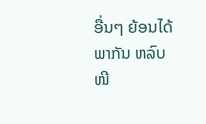ອື່ນໆ ຍ້ອນໄດ້ພາກັນ ຫລົບໜີ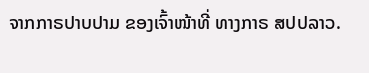ຈາກກາຣປາບປາມ ຂອງເຈົ້າໜ້າທີ່ ທາງກາຣ ສປປລາວ.